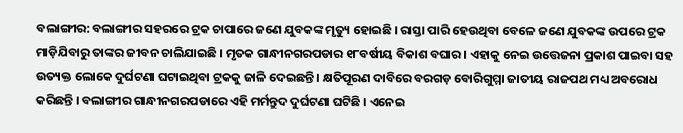ବଲାଙ୍ଗୀର: ବଲାଙ୍ଗୀର ସହରରେ ଟ୍ରକ ଚାପାରେ ଜଣେ ଯୁବକଙ୍କ ମୃତ୍ୟୁ ହୋଇଛି । ରାସ୍ତା ପାରି ହେଉଥିବା ବେଳେ ଜଣେ ଯୁବକଙ୍କ ଉପରେ ଟ୍ରକ ମାଡ଼ିଯିବାରୁ ତାଙ୍କର ଜୀବନ ଚାଲିଯାଇଛି । ମୃତକ ଗାନ୍ଧୀନଗରପଡାର ୧୮ବର୍ଷୀୟ ବିକାଶ ବଘାର । ଏହାକୁ ନେଇ ଉତ୍ତେଜନା ପ୍ରକାଶ ପାଇବା ସହ ଉତ୍ୟକ୍ତ ଲୋକେ ଦୁର୍ଘଟଣା ଘଟାଇଥିବା ଟ୍ରକକୁ ଜାଳି ଦେଇଛନ୍ତି । କ୍ଷତିପୂରଣ ଦାବିରେ ବରଗଡ଼ ବୋରିଗୁମ୍ମା ଜାତୀୟ ରାଜପଥ ମଧ୍ୟ ଅବରୋଧ କରିଛନ୍ତି । ବଲାଙ୍ଗୀର ଗାନ୍ଧୀନଗରପଡାରେ ଏହି ମର୍ମନ୍ତୁଦ ଦୁର୍ଘଟଣା ଘଟିଛି । ଏନେଇ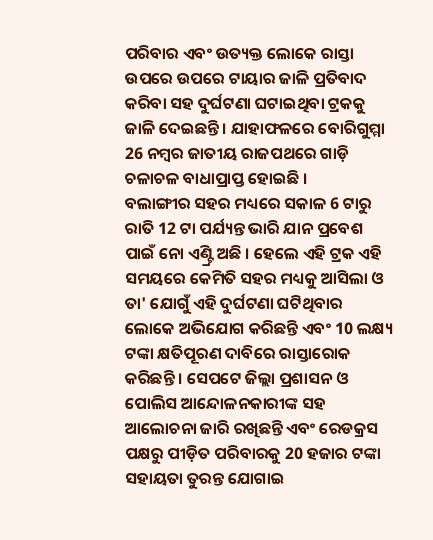ପରିବାର ଏବଂ ଉତ୍ୟକ୍ତ ଲୋକେ ରାସ୍ତା ଉପରେ ଉପରେ ଟାୟାର ଜାଳି ପ୍ରତିବାଦ କରିବା ସହ ଦୁର୍ଘଟଣା ଘଟାଇଥିବା ଟ୍ରକକୁ ଜାଳି ଦେଇଛନ୍ତି । ଯାହାଫଳରେ ବୋରିଗୁମ୍ମା 26 ନମ୍ୱର ଜାତୀୟ ରାଜପଥରେ ଗାଡ଼ି ଚଳାଚଳ ବାଧାପ୍ରାପ୍ତ ହୋଇଛି ।
ବଲାଙ୍ଗୀର ସହର ମଧ୍ୟରେ ସକାଳ 6 ଟାରୁ ରାତି 12 ଟା ପର୍ଯ୍ୟନ୍ତ ଭାରି ଯାନ ପ୍ରବେଶ ପାଇଁ ନୋ ଏଣ୍ଟ୍ରି ଅଛି । ହେଲେ ଏହି ଟ୍ରକ ଏହି ସମୟରେ କେମିତି ସହର ମଧ୍ୟକୁ ଆସିଲା ଓ ତା' ଯୋଗୁଁ ଏହି ଦୁର୍ଘଟଣା ଘଟିଥିବାର ଲୋକେ ଅଭିଯୋଗ କରିଛନ୍ତି ଏବଂ 10 ଲକ୍ଷ୍ୟ ଟଙ୍କା କ୍ଷତିପୂରଣ ଦାବିରେ ରାସ୍ତାରୋକ କରିଛନ୍ତି । ସେପଟେ ଜିଲ୍ଲା ପ୍ରଶାସନ ଓ ପୋଲିସ ଆନ୍ଦୋଳନକାରୀଙ୍କ ସହ ଆଲୋଚନା ଜାରି ରଖିଛନ୍ତି ଏବଂ ରେଡକ୍ରସ ପକ୍ଷରୁ ପୀଡ଼ିତ ପରିବାରକୁ 20 ହଜାର ଟଙ୍କା ସହାୟତା ତୁରନ୍ତ ଯୋଗାଇ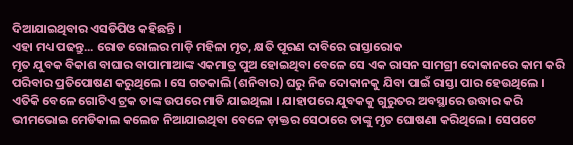ଦିଆଯାଇଥିବାର ଏସଡିପିଓ କହିଛନ୍ତି ।
ଏହା ମଧ୍ୟ ପଢନ୍ତୁ... ରୋଡ ରୋଲର ମାଡ଼ି ମହିଳା ମୃତ, କ୍ଷତି ପୂରଣ ଦାବିରେ ରାସ୍ତାରୋକ
ମୃତ ଯୁବକ ବିକାଶ ବାଘାର ବାପାମାଆଙ୍କ ଏକମାତ୍ର ପୁଅ ହୋଇଥିବା ବେଳେ ସେ ଏକ ରାସନ ସାମଗ୍ରୀ ଦୋକାନରେ କାମ କରି ପରିବାର ପ୍ରତିପୋଷଣ କରୁଥିଲେ । ସେ ଗତକାଲି (ଶନିବାର) ଘରୁ ନିଜ ଦୋକାନକୁ ଯିବା ପାଇଁ ରାସ୍ତା ପାର ହେଉଥିଲେ । ଏତିକି ବେଳେ ଗୋଟିଏ ଟ୍ରକ ତାଙ୍କ ଉପରେ ମାଡି ଯାଇଥିଲା । ଯାହାପରେ ଯୁବକକୁ ଗୁରୁତର ଅବସ୍ଥାରେ ଉଦ୍ଧାର କରି ଭୀମଭୋଇ ମେଡିକାଲ କଲେଜ ନିଆଯାଇଥିବା ବେଳେ ଡ଼ାକ୍ତର ସେଠାରେ ତାଙ୍କୁ ମୃତ ଘୋଷଣା କରିଥିଲେ । ସେପଟେ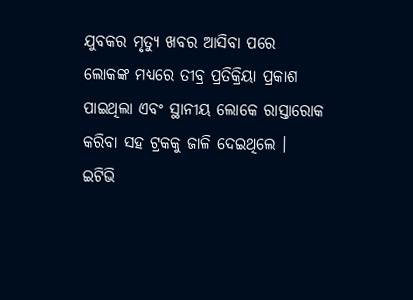ଯୁବକର ମୃତ୍ୟୁ ଖବର ଆସିବା ପରେ ଲୋକଙ୍କ ମଧ୍ୟରେ ତୀବ୍ର ପ୍ରତିକ୍ରିୟା ପ୍ରକାଶ ପାଇଥିଲା ଏବଂ ସ୍ଥାନୀୟ ଲୋକେ ରାସ୍ତାରୋକ କରିବା ସହ ଟ୍ରକକୁ ଜାଳି ଦେଇଥିଲେ ।
ଇଟିଭି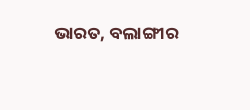ଭାରତ, ବଲାଙ୍ଗୀର